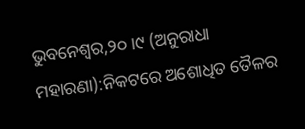ଭୁବନେଶ୍ୱର,୨୦।୯ (ଅନୁରାଧା ମହାରଣା):ନିକଟରେ ଅଶୋଧିତ ତୈଳର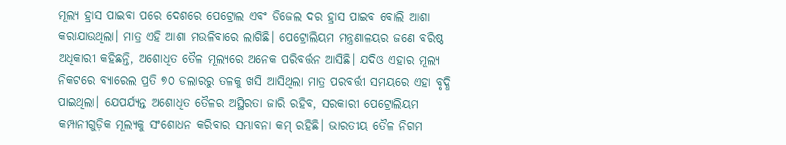ମୂଲ୍ୟ ହ୍ରାସ ପାଇବା ପରେ ଦେଶରେ ପେଟ୍ରୋଲ ଏବଂ ଡିଜେଲ ଦର ହ୍ରାସ ପାଇବ ବୋଲି ଆଶା କରାଯାଉଥିଲା। ମାତ୍ର ଏହି ଆଶା ମଉଳିବାରେ ଲାଗିଛି। ପେଟ୍ରୋଲିୟମ ମନ୍ତ୍ରଣାଳୟର ଜଣେ ବରିଷ୍ଠ ଅଧିକାରୀ କହିଛନ୍ତି, ଅଶୋଧିତ ତୈଳ ମୂଲ୍ୟରେ ଅନେକ ପରିବର୍ତ୍ତନ ଆସିଛି। ଯଦିଓ ଏହାର ମୂଲ୍ୟ ନିକଟରେ ବ୍ୟାରେଲ ପ୍ରତି ୭୦ ଡଲାରରୁ ତଳକୁ ଖସି ଆସିଥିଲା ମାତ୍ର ପରବର୍ତ୍ତୀ ସମୟରେ ଏହା ବୃଦ୍ଧି ପାଇଥିଲା। ଯେପର୍ଯ୍ୟନ୍ତ ଅଶୋଧିତ ତୈଳର ଅସ୍ଥିରତା ଜାରି ରହିବ, ସରକାରୀ ପେଟ୍ରୋଲିୟମ କମ୍ପାନୀଗୁଡ଼ିକ ମୂଲ୍ୟକୁ ସଂଶୋଧନ କରିବାର ସମ୍ଭାବନା କମ୍ ରହିଛି। ଭାରତୀୟ ତୈଳ ନିଗମ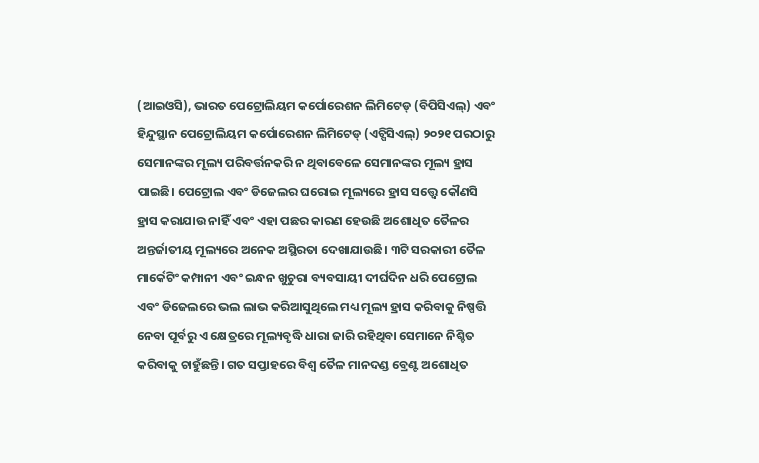(ଆଇଓସି), ଭାରତ ପେଟ୍ରୋଲିୟମ କର୍ପୋରେଶନ ଲିମିଟେଡ୍ (ବିପିସିଏଲ୍) ଏବଂ ହିନ୍ଦୁସ୍ଥାନ ପେଟ୍ରୋଲିୟମ କର୍ପୋରେଶନ ଲିମିଟେଡ୍ (ଏଚ୍ପିସିଏଲ୍) ୨୦୨୧ ପରଠାରୁ ସେମାନଙ୍କର ମୂଲ୍ୟ ପରିବର୍ତ୍ତନକରି ନ ଥିବାବେଳେ ସେମାନଙ୍କର ମୂଲ୍ୟ ହ୍ରାସ ପାଇଛି। ପେଟ୍ରୋଲ ଏବଂ ଡିଜେଲର ଘରୋଇ ମୂଲ୍ୟରେ ହ୍ରାସ ସତ୍ତ୍ୱେ କୌଣସି ହ୍ରାସ କରାଯାଉ ନାହିଁ ଏବଂ ଏହା ପଛର କାରଣ ହେଉଛି ଅଶୋଧିତ ତୈଳର ଅନ୍ତର୍ଜାତୀୟ ମୂଲ୍ୟରେ ଅନେକ ଅସ୍ଥିରତା ଦେଖାଯାଉଛି। ୩ଟି ସରକାରୀ ତୈଳ ମାର୍କେଟିଂ କମ୍ପାନୀ ଏବଂ ଇନ୍ଧନ ଖୁଚୁରା ବ୍ୟବସାୟୀ ଦୀର୍ଘଦିନ ଧରି ପେଟ୍ରୋଲ ଏବଂ ଡିଜେଲରେ ଭଲ ଲାଭ କରିଆସୁଥିଲେ ମଧ୍ୟ ମୂଲ୍ୟ ହ୍ରାସ କରିବାକୁ ନିଷ୍ପତ୍ତି ନେବା ପୂର୍ବରୁ ଏ କ୍ଷେତ୍ରରେ ମୂଲ୍ୟବୃଦ୍ଧି ଧାରା ଜାରି ରହିଥିବା ସେମାନେ ନିଶ୍ଚିତ କରିବାକୁ ଚାହୁଁଛନ୍ତି। ଗତ ସପ୍ତାହରେ ବିଶ୍ୱ ତୈଳ ମାନଦଣ୍ଡ ବ୍ରେଣ୍ଟ ଅଶୋଧିତ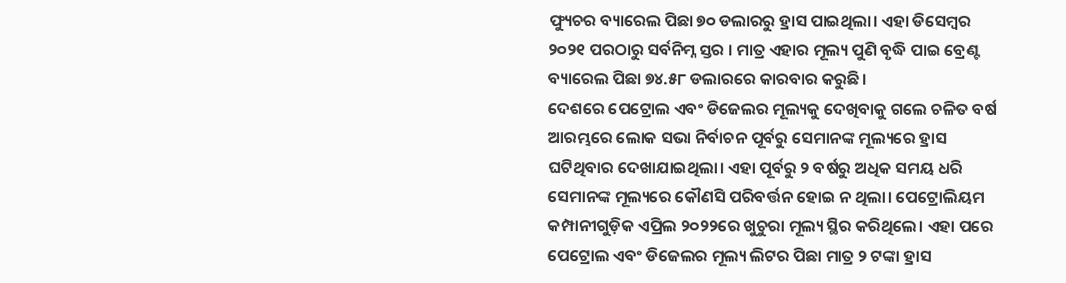ଫ୍ୟୁଚର ବ୍ୟାରେଲ ପିଛା ୭୦ ଡଲାରରୁ ହ୍ରାସ ପାଇଥିଲା। ଏହା ଡିସେମ୍ବର ୨୦୨୧ ପରଠାରୁ ସର୍ବନିମ୍ନ ସ୍ତର । ମାତ୍ର ଏହାର ମୂଲ୍ୟ ପୁଣି ବୃଦ୍ଧି ପାଇ ବ୍ରେଣ୍ଟ ବ୍ୟାରେଲ ପିଛା ୭୪.୫୮ ଡଲାରରେ କାରବାର କରୁଛି।
ଦେଶରେ ପେଟ୍ରୋଲ ଏବଂ ଡିଜେଲର ମୂଲ୍ୟକୁ ଦେଖିବାକୁ ଗଲେ ଚଳିତ ବର୍ଷ ଆରମ୍ଭରେ ଲୋକ ସଭା ନିର୍ବାଚନ ପୂର୍ବରୁ ସେମାନଙ୍କ ମୂଲ୍ୟରେ ହ୍ରାସ ଘଟିଥିବାର ଦେଖାଯାଇଥିଲା। ଏହା ପୂର୍ବରୁ ୨ ବର୍ଷରୁ ଅଧିକ ସମୟ ଧରି ସେମାନଙ୍କ ମୂଲ୍ୟରେ କୌଣସି ପରିବର୍ତ୍ତନ ହୋଇ ନ ଥିଲା। ପେଟ୍ରୋଲିୟମ କମ୍ପାନୀଗୁଡ଼ିକ ଏପ୍ରିଲ ୨୦୨୨ରେ ଖୁଚୁରା ମୂଲ୍ୟ ସ୍ଥିର କରିଥିଲେ। ଏହା ପରେ ପେଟ୍ରୋଲ ଏବଂ ଡିଜେଲର ମୂଲ୍ୟ ଲିଟର ପିଛା ମାତ୍ର ୨ ଟଙ୍କା ହ୍ରାସ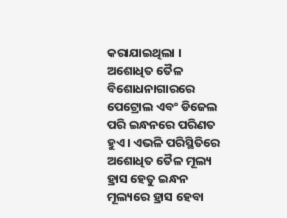କରାଯାଇଥିଲା ।
ଅଶୋଧିତ ତୈଳ ବିଶୋଧନାଗାରରେ ପେଟ୍ରୋଲ ଏବଂ ଡିଜେଲ ପରି ଇନ୍ଧନରେ ପରିଣତ ହୁଏ। ଏଭଳି ପରିସ୍ଥିତିରେ ଅଶୋଧିତ ତୈଳ ମୂଲ୍ୟ ହ୍ରାସ ହେତୁ ଇନ୍ଧନ ମୂଲ୍ୟରେ ହ୍ରାସ ହେବା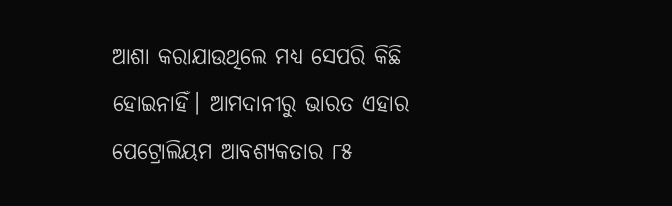ଆଶା କରାଯାଉଥିଲେ ମଧ୍ୟ ସେପରି କିଛି ହୋଇନାହିଁ। ଆମଦାନୀରୁ ଭାରତ ଏହାର ପେଟ୍ରୋଲିୟମ ଆବଶ୍ୟକତାର ୮୫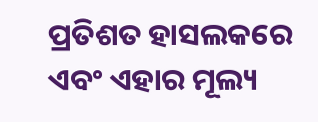ପ୍ରତିଶତ ହାସଲକରେ ଏବଂ ଏହାର ମୂଲ୍ୟ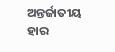ଅନ୍ତର୍ଜାତୀୟ ହାର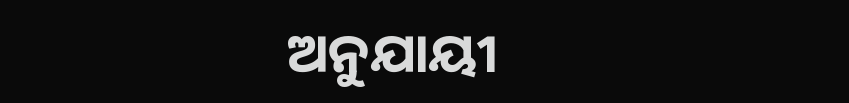ଅନୁଯାୟୀ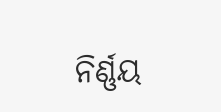ନିର୍ଣ୍ଣୟ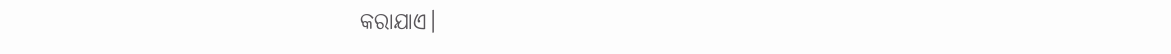କରାଯାଏ।